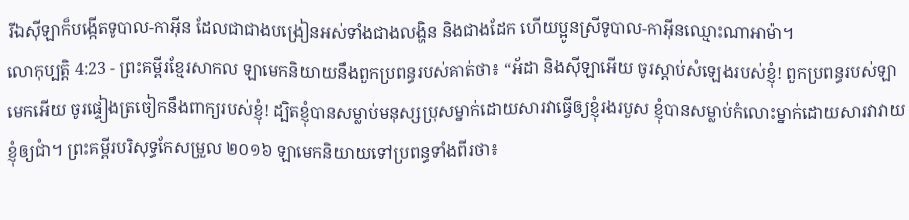រីឯស៊ីឡាក៏បង្កើតទូបាល-កាអ៊ីន ដែលជាជាងបង្រៀនអស់ទាំងជាងលង្ហិន និងជាងដែក ហើយប្អូនស្រីទូបាល-កាអ៊ីនឈ្មោះណាអាម៉ា។
លោកុប្បត្តិ 4:23 - ព្រះគម្ពីរខ្មែរសាកល ឡាមេកនិយាយនឹងពួកប្រពន្ធរបស់គាត់ថា៖ “អ័ដា និងស៊ីឡាអើយ ចូរស្ដាប់សំឡេងរបស់ខ្ញុំ! ពួកប្រពន្ធរបស់ឡាមេកអើយ ចូរផ្ទៀងត្រចៀកនឹងពាក្យរបស់ខ្ញុំ! ដ្បិតខ្ញុំបានសម្លាប់មនុស្សប្រុសម្នាក់ដោយសារវាធ្វើឲ្យខ្ញុំរងរបួស ខ្ញុំបានសម្លាប់កំលោះម្នាក់ដោយសារវាវាយខ្ញុំឲ្យជាំ។ ព្រះគម្ពីរបរិសុទ្ធកែសម្រួល ២០១៦ ឡាមេកនិយាយទៅប្រពន្ធទាំងពីរថា៖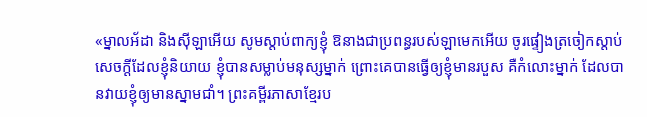«ម្នាលអ័ដា និងស៊ីឡាអើយ សូមស្តាប់ពាក្យខ្ញុំ ឱនាងជាប្រពន្ធរបស់ឡាមេកអើយ ចូរផ្ទៀងត្រចៀកស្តាប់សេចក្ដីដែលខ្ញុំនិយាយ ខ្ញុំបានសម្លាប់មនុស្សម្នាក់ ព្រោះគេបានធ្វើឲ្យខ្ញុំមានរបួស គឺកំលោះម្នាក់ ដែលបានវាយខ្ញុំឲ្យមានស្នាមជាំ។ ព្រះគម្ពីរភាសាខ្មែរប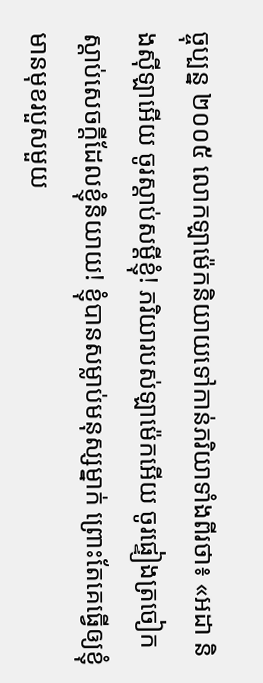ច្ចុប្បន្ន ២០០៥ លោកឡាម៉េកនិយាយទៅកាន់ភរិយាទាំងពីរថា៖ «អដា និងស៊ីឡាអើយ ចូរស្ដាប់សម្ដីខ្ញុំ! ភរិយារបស់ឡាម៉េកអើយ ចូរផ្ទៀងត្រចៀកស្ដាប់សេចក្ដីដែលខ្ញុំនិយាយ! ខ្ញុំបានសម្លាប់មនុស្សម្នាក់ ព្រោះតែគេធ្វើឲ្យខ្ញុំមានមុខរបួសមួយ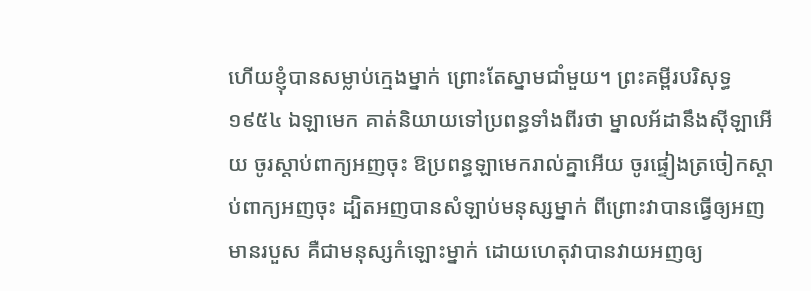ហើយខ្ញុំបានសម្លាប់ក្មេងម្នាក់ ព្រោះតែស្នាមជាំមួយ។ ព្រះគម្ពីរបរិសុទ្ធ ១៩៥៤ ឯឡាមេក គាត់និយាយទៅប្រពន្ធទាំងពីរថា ម្នាលអ័ដានឹងស៊ីឡាអើយ ចូរស្តាប់ពាក្យអញចុះ ឱប្រពន្ធឡាមេករាល់គ្នាអើយ ចូរផ្ទៀងត្រចៀកស្តាប់ពាក្យអញចុះ ដ្បិតអញបានសំឡាប់មនុស្សម្នាក់ ពីព្រោះវាបានធ្វើឲ្យអញមានរបួស គឺជាមនុស្សកំឡោះម្នាក់ ដោយហេតុវាបានវាយអញឲ្យ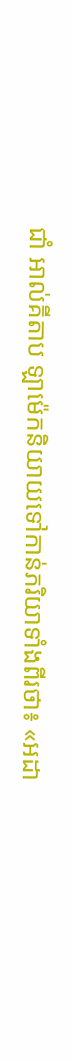ជាំ អាល់គីតាប ឡាម៉េកនិយាយទៅកាន់ភរិយាទាំងពីរថា៖ «អដា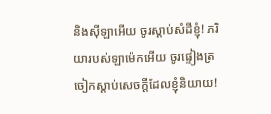និងស៊ីឡាអើយ ចូរស្តាប់សំដីខ្ញុំ! ភរិយារបស់ឡាម៉េកអើយ ចូរផ្ទៀងត្រចៀកស្តាប់សេចក្តីដែលខ្ញុំនិយាយ!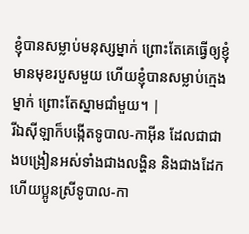ខ្ញុំបានសម្លាប់មនុស្សម្នាក់ ព្រោះតែគេធ្វើឲ្យខ្ញុំមានមុខរបួសមួយ ហើយខ្ញុំបានសម្លាប់ក្មេងម្នាក់ ព្រោះតែស្នាមជាំមួយ។ |
រីឯស៊ីឡាក៏បង្កើតទូបាល-កាអ៊ីន ដែលជាជាងបង្រៀនអស់ទាំងជាងលង្ហិន និងជាងដែក ហើយប្អូនស្រីទូបាល-កា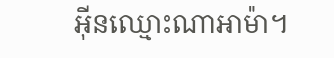អ៊ីនឈ្មោះណាអាម៉ា។